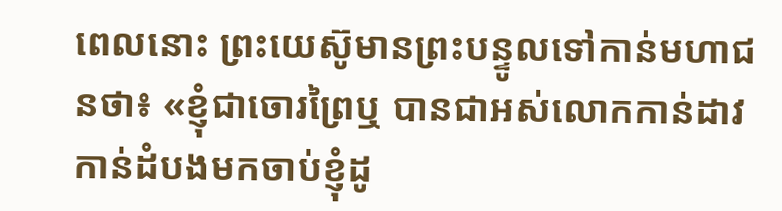ពេលនោះ ព្រះយេស៊ូមានព្រះបន្ទូលទៅកាន់មហាជនថា៖ «ខ្ញុំជាចោរព្រៃឬ បានជាអស់លោកកាន់ដាវកាន់ដំបងមកចាប់ខ្ញុំដូ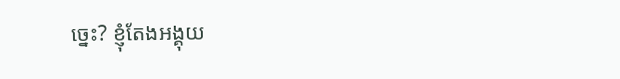ច្នេះ? ខ្ញុំតែងអង្គុយ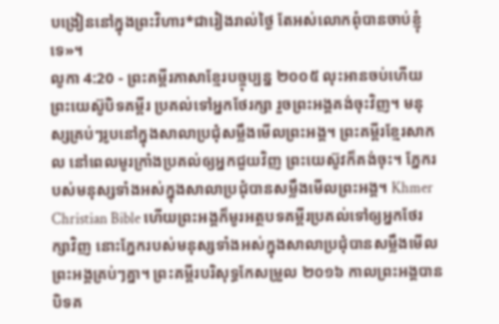បង្រៀននៅក្នុងព្រះវិហារ*ជារៀងរាល់ថ្ងៃ តែអស់លោកពុំបានចាប់ខ្ញុំទេ»។
លូកា 4:20 - ព្រះគម្ពីរភាសាខ្មែរបច្ចុប្បន្ន ២០០៥ លុះអានចប់ហើយ ព្រះយេស៊ូបិទគម្ពីរ ប្រគល់ទៅអ្នកថែរក្សា រួចព្រះអង្គគង់ចុះវិញ។ មនុស្សគ្រប់ៗរូបនៅក្នុងសាលាប្រជុំសម្លឹងមើលព្រះអង្គ។ ព្រះគម្ពីរខ្មែរសាកល នៅពេលមូរក្រាំងប្រគល់ឲ្យអ្នកជួយវិញ ព្រះយេស៊ូវក៏គង់ចុះ។ ភ្នែករបស់មនុស្សទាំងអស់ក្នុងសាលាប្រជុំបានសម្លឹងមើលព្រះអង្គ។ Khmer Christian Bible ហើយព្រះអង្គក៏មូរអត្ថបទគម្ពីរប្រគល់ទៅឲ្យអ្នកថែរក្សាវិញ នោះភ្នែករបស់មនុស្សទាំងអស់ក្នុងសាលាប្រជុំបានសម្លឹងមើលព្រះអង្គគ្រប់ៗគ្នា។ ព្រះគម្ពីរបរិសុទ្ធកែសម្រួល ២០១៦ កាលព្រះអង្គបានបិទគ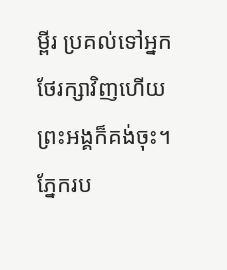ម្ពីរ ប្រគល់ទៅអ្នកថែរក្សាវិញហើយ ព្រះអង្គក៏គង់ចុះ។ ភ្នែករប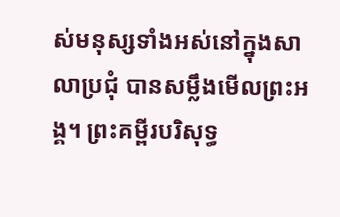ស់មនុស្សទាំងអស់នៅក្នុងសាលាប្រជុំ បានសម្លឹងមើលព្រះអង្គ។ ព្រះគម្ពីរបរិសុទ្ធ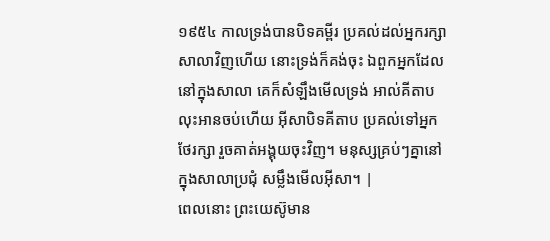១៩៥៤ កាលទ្រង់បានបិទគម្ពីរ ប្រគល់ដល់អ្នករក្សាសាលាវិញហើយ នោះទ្រង់ក៏គង់ចុះ ឯពួកអ្នកដែលនៅក្នុងសាលា គេក៏សំឡឹងមើលទ្រង់ អាល់គីតាប លុះអានចប់ហើយ អ៊ីសាបិទគីតាប ប្រគល់ទៅអ្នកថែរក្សា រួចគាត់អង្គុយចុះវិញ។ មនុស្សគ្រប់ៗគ្នានៅក្នុងសាលាប្រជុំ សម្លឹងមើលអ៊ីសា។ |
ពេលនោះ ព្រះយេស៊ូមាន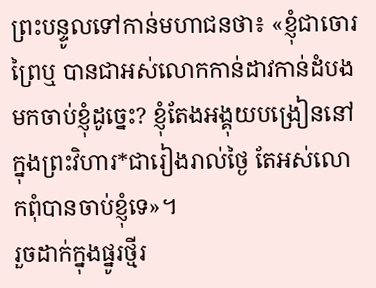ព្រះបន្ទូលទៅកាន់មហាជនថា៖ «ខ្ញុំជាចោរព្រៃឬ បានជាអស់លោកកាន់ដាវកាន់ដំបងមកចាប់ខ្ញុំដូច្នេះ? ខ្ញុំតែងអង្គុយបង្រៀននៅក្នុងព្រះវិហារ*ជារៀងរាល់ថ្ងៃ តែអស់លោកពុំបានចាប់ខ្ញុំទេ»។
រួចដាក់ក្នុងផ្នូរថ្មីរ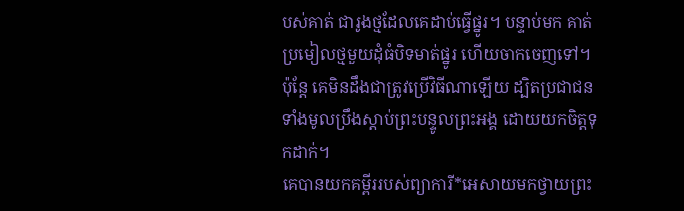បស់គាត់ ជារូងថ្មដែលគេដាប់ធ្វើផ្នូរ។ បន្ទាប់មក គាត់ប្រមៀលថ្មមួយដុំធំបិទមាត់ផ្នូរ ហើយចាកចេញទៅ។
ប៉ុន្តែ គេមិនដឹងជាត្រូវប្រើវិធីណាឡើយ ដ្បិតប្រជាជនទាំងមូលប្រឹងស្ដាប់ព្រះបន្ទូលព្រះអង្គ ដោយយកចិត្តទុកដាក់។
គេបានយកគម្ពីររបស់ព្យាការី*អេសាយមកថ្វាយព្រះ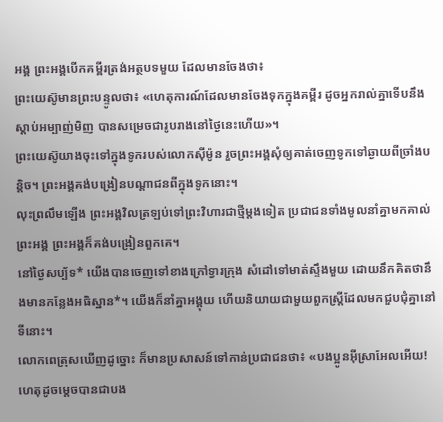អង្គ ព្រះអង្គបើកគម្ពីរត្រង់អត្ថបទមួយ ដែលមានចែងថា៖
ព្រះយេស៊ូមានព្រះបន្ទូលថា៖ «ហេតុការណ៍ដែលមានចែងទុកក្នុងគម្ពីរ ដូចអ្នករាល់គ្នាទើបនឹងស្ដាប់អម្បាញ់មិញ បានសម្រេចជារូបរាងនៅថ្ងៃនេះហើយ»។
ព្រះយេស៊ូយាងចុះទៅក្នុងទូករបស់លោកស៊ីម៉ូន រួចព្រះអង្គសុំឲ្យគាត់ចេញទូកទៅឆ្ងាយពីច្រាំងបន្តិច។ ព្រះអង្គគង់បង្រៀនបណ្ដាជនពីក្នុងទូកនោះ។
លុះព្រលឹមឡើង ព្រះអង្គវិលត្រឡប់ទៅព្រះវិហារជាថ្មីម្ដងទៀត ប្រជាជនទាំងមូលនាំគ្នាមកគាល់ព្រះអង្គ ព្រះអង្គក៏គង់បង្រៀនពួកគេ។
នៅថ្ងៃសប្ប័ទ* យើងបានចេញទៅខាងក្រៅទ្វារក្រុង សំដៅទៅមាត់ស្ទឹងមួយ ដោយនឹកគិតថានឹងមានកន្លែងអធិស្ឋាន*។ យើងក៏នាំគ្នាអង្គុយ ហើយនិយាយជាមួយពួកស្ត្រីដែលមកជួបជុំគ្នានៅទីនោះ។
លោកពេត្រុសឃើញដូច្នោះ ក៏មានប្រសាសន៍ទៅកាន់ប្រជាជនថា៖ «បងប្អូនអ៊ីស្រាអែលអើយ! ហេតុដូចម្ដេចបានជាបង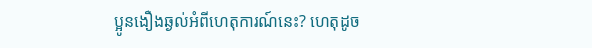ប្អូនងឿងឆ្ងល់អំពីហេតុការណ៍នេះ? ហេតុដូច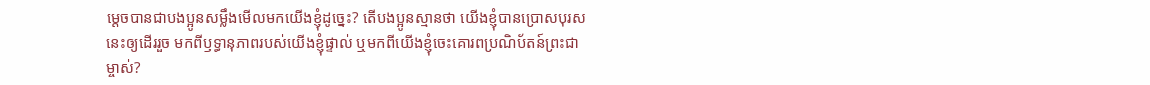ម្ដេចបានជាបងប្អូនសម្លឹងមើលមកយើងខ្ញុំដូច្នេះ? តើបងប្អូនស្មានថា យើងខ្ញុំបានប្រោសបុរសនេះឲ្យដើររួច មកពីឫទ្ធានុភាពរបស់យើងខ្ញុំផ្ទាល់ ឬមកពីយើងខ្ញុំចេះគោរពប្រណិប័តន៍ព្រះជាម្ចាស់?